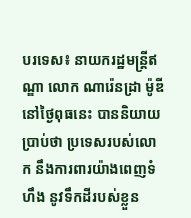បរទេស៖ នាយករដ្ឋមន្ត្រីឥណ្ឌា លោក ណារ៉េនដ្រា ម៉ូឌី នៅថ្ងៃពុធនេះ បាននិយាយប្រាប់ថា ប្រទេសរបស់លោក នឹងការពារយ៉ាងពេញទំហឹង នូវទឹកដីរបស់ខ្លួន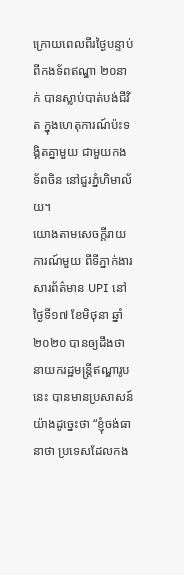ក្រោយពេលពីរថ្ងៃបន្ទាប់ពីកងទ័ពឥណ្ឌា ២០នាក់ បានស្លាប់បាត់បង់ជីវិត ក្នុងហេតុការណ៍ប៉ះទង្គិតគ្នាមួយ ជាមួយកងទ័ពចិន នៅជួរភ្នំហិមាល័យ។
យោងតាមសេចក្តីរាយការណ៍មួយ ពីទីភ្នាក់ងារសារព័ត៌មាន UPI នៅថ្ងៃទី១៧ ខែមិថុនា ឆ្នាំ២០២០ បានឲ្យដឹងថា នាយករដ្ឋមន្ត្រីឥណ្ឌារូបនេះ បានមានប្រសាសន៍យ៉ាងដូច្នេះថា “ខ្ញុំចង់ធានាថា ប្រទេសដែលកង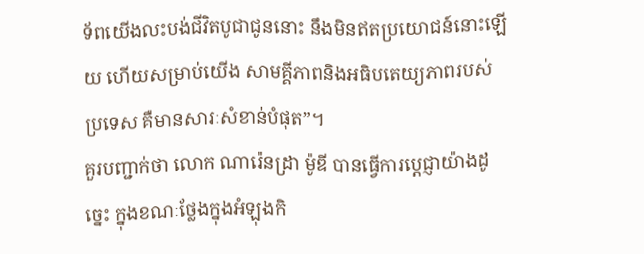ទ័ពយើងលះបង់ជីវិតបូជាជូននោះ នឹងមិនឥតប្រយោជន៍នោះឡើយ ហើយសម្រាប់យើង សាមគ្គីភាពនិងអធិបតេយ្យភាពរបស់ប្រទេស គឺមានសារៈសំខាន់បំផុត”។
គួរបញ្ជាក់ថា លោក ណារ៉េនដ្រា ម៉ូឌី បានធ្វើការប្តេជ្ញាយ៉ាងដូច្នេះ ក្នុងខណៈថ្លែងក្នុងអំឡុងកិ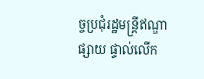ច្ចប្រជុំរដ្ឋមន្ត្រីឥណ្ឌាផ្សាយ ផ្ទាល់លើក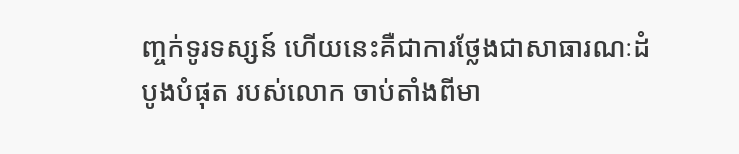ញ្ចក់ទូរទស្សន៍ ហើយនេះគឺជាការថ្លែងជាសាធារណៈដំបូងបំផុត របស់លោក ចាប់តាំងពីមា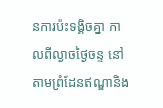នការប៉ះទង្គិចគ្នា កាលពីល្ងាចថ្ងៃចន្ទ នៅតាមព្រំដែនឥណ្ឌានិង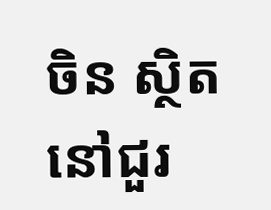ចិន ស្ថិតនៅជួរ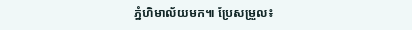ភ្នំហិមាល័យមក៕ ប្រែសម្រួល៖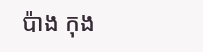ប៉ាង កុង